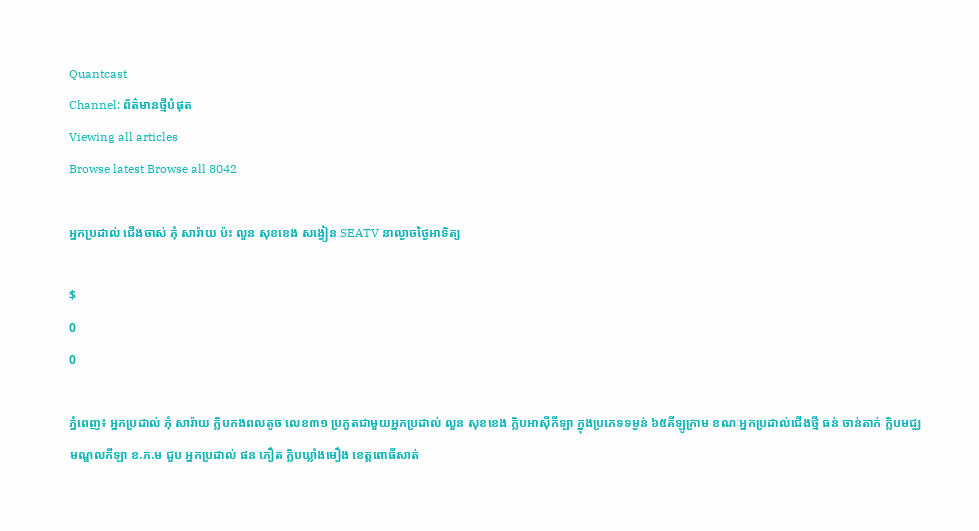Quantcast
Channel: ព័ត៌មានថ្មីបំផុត
Viewing all articles
Browse latest Browse all 8042

អ្នកប្រដាល់ ជើងចាស់ ភុំ សារ៉ាយ ប៉ះ លួន សុខខេង សង្វៀន SEATV នាល្ងាចថ្ងៃអាទិត្យ

$
0
0

ភ្នំពេញ៖ អ្នកប្រដាល់ ភុំ សារ៉ាយ ក្លិបកងពលតូច លេខ៣១ ប្រកួតជាមួយអ្នកប្រដាល់ លួន សុខខេង ក្លិបអាស៊ីកីឡា ក្នុងប្រភេទទម្ងន់ ៦៥គីឡូក្រាម ខណៈអ្នកប្រដាល់ជើងថ្មី ធន់ ចាន់តាក់ ក្លិបមជ្ឈមណ្ឌលកីឡា ខ.ភ.ម ជួប អ្នកប្រដាល់ ផន ភឿត ក្លិបឃ្លាំងមឿង ខេត្តពោធិ៍សាត់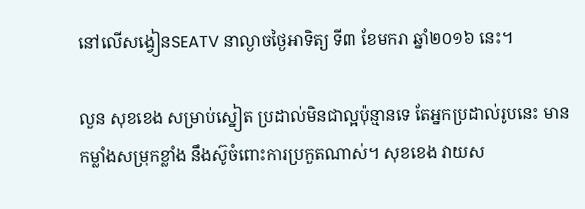នៅលើសង្វៀនSEATV នាល្ងាចថ្ងៃអាទិត្យ ទី៣ ខែមករា ឆ្នាំ២០១៦ នេះ។

លួន សុខខេង សម្រាប់ស្នៀត ប្រដាល់មិនជាល្អប៉ុន្មានទេ តែអ្នកប្រដាល់រូបនេះ មានកម្លាំងសម្រុកខ្លាំង នឹងស៊ូចំពោះការប្រកួតណាស់។ សុខខេង វាយស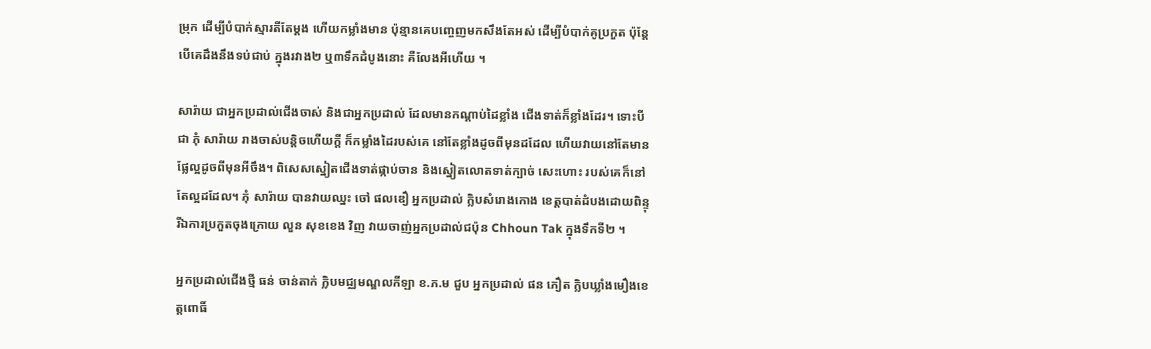ម្រុក ដើម្បីបំបាក់ស្មារតីតែម្ដង ហើយកម្លាំងមាន ប៉ុន្មានគេបញ្ចេញមកសឹងតែអស់ ដើម្បីបំបាក់គូប្រកួត ប៉ុន្តែបើគេដឹងនឹងទប់ជាប់ ក្នុងរវាង២ ឬ៣ទឹកដំបូងនោះ គឺលែងអីហើយ ។

សារ៉ាយ ជាអ្នកប្រដាល់ជើងចាស់ និងជាអ្នកប្រដាល់ ដែលមានកណ្ដាប់ដៃខ្លាំង ជើងទាត់ក៏ខ្លាំងដែរ។ ទោះបីជា ភុំ សារ៉ាយ រាងចាស់បន្តិចហើយក្តី ក៏កម្លាំងដៃរបស់គេ នៅតែខ្លាំងដូចពីមុនដដែល ហើយវាយនៅតែមាន ផ្លែល្អដូចពីមុនអីចឹង។ ពិសេសស្នៀតជើងទាត់ផ្កាប់ចាន និងស្នៀតលោតទាត់ក្បាច់ សេះហោះ របស់គេក៏នៅតែល្អដដែល។ ភុំ សារ៉ាយ បានវាយឈ្នះ ចៅ ផលឌឿ អ្នកប្រដាល់ ក្លិបសំរោងកោង ខេត្តបាត់ដំបងដោយពិន្ទុ រីឯការប្រកួតចុងក្រោយ លួន សុខខេង វិញ វាយចាញ់អ្នកប្រដាល់ជប៉ុន Chhoun Tak ក្នុងទឹកទី២ ។

អ្នកប្រដាល់ជើងថ្មី ធន់ ចាន់តាក់ ក្លិបមជ្ឈមណ្ឌលកីឡា ខ.ភ.ម ជួប អ្នកប្រដាល់ ផន ភឿត ក្លិបឃ្លាំងមឿងខេត្តពោធិ៍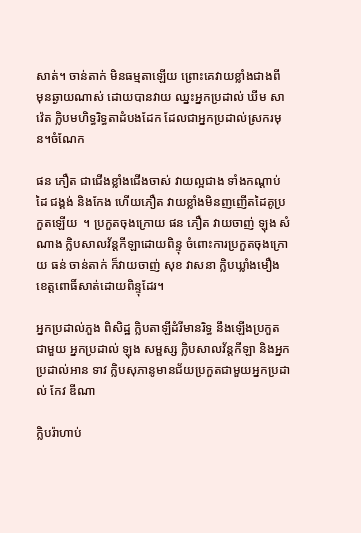សាត់។ ចាន់តាក់ មិនធម្មតាឡើយ ព្រោះគេវាយខ្លាំងជាងពី មុនឆ្ងាយណាស់ ដោយបានវាយ ឈ្នះអ្នកប្រដាល់ ឃីម សាវ៉េត ក្លិបមហិទ្ធរិទ្ធតាដំបងដែក ដែលជាអ្នកប្រដាល់ស្រករមុន។ចំណែក

ផន ភឿត ជាជើងខ្លាំងជើងចាស់ វាយល្អជាង ទាំងកណ្ដាប់ដៃ ជង្គង់ និងកែង ហើយភឿត វាយខ្លាំងមិនញញើតដៃគូប្រកួតឡើយ  ។ ប្រកួតចុងក្រោយ ផន ភឿត វាយចាញ់ ឡុង សំណាង ក្លិបសាលវ័ន្តកីឡាដោយពិន្ទុ ចំពោះការប្រកួតចុងក្រោយ ធន់ ចាន់តាក់ ក៏វាយចាញ់ សុខ វាសនា ក្លិបឃ្លាំងមឿងខេត្តពោធិ៍សាត់ដោយពិន្ទុដែរ។

អ្នកប្រដាល់ភួង ពិសិដ្ឋ ក្លិបតាឡីដំរីមានរិទ្ធ នឹងឡើងប្រកួតជាមួយ អ្នកប្រដាល់ ឡុង សម្ផស្ស ក្លិបសាលវ័ន្តកីឡា និងអ្នកប្រដាល់អាន ទាវ ក្លិបសុភានូមានជ័យប្រកួតជាមួយអ្នកប្រដាល់ កែវ ឌីណា

ក្លិបរ៉ាហាប់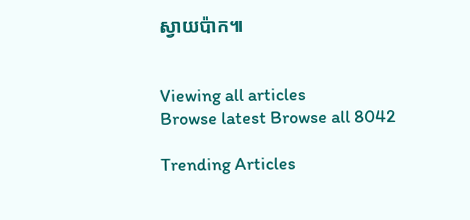ស្វាយប៉ាក៕


Viewing all articles
Browse latest Browse all 8042

Trending Articles